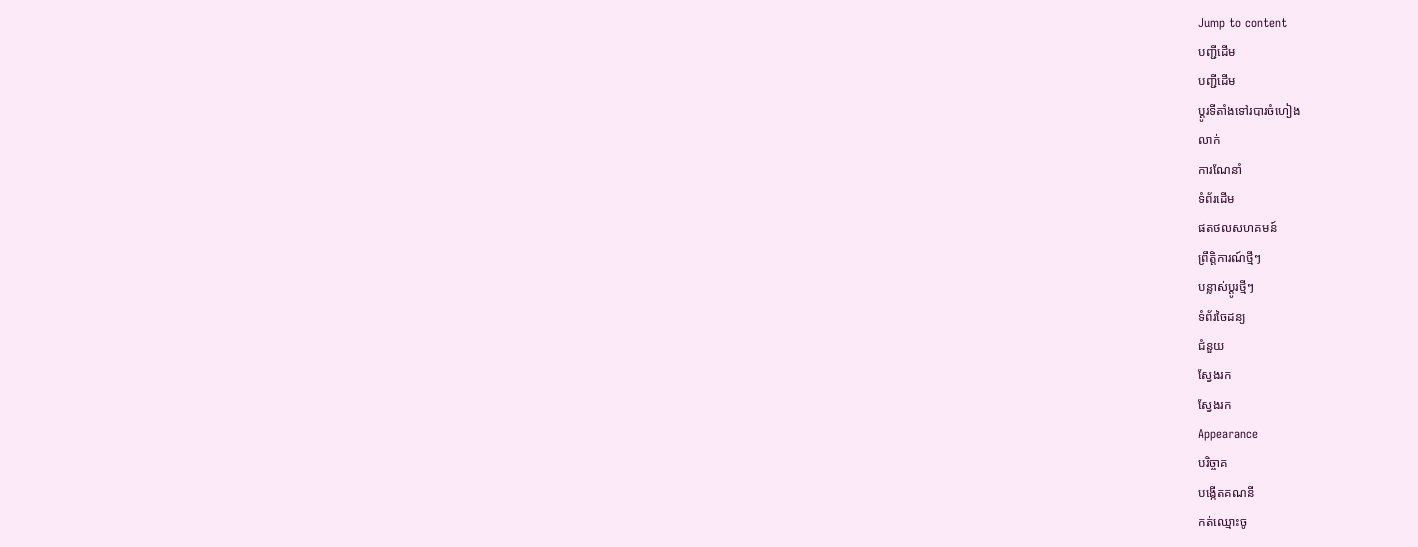Jump to content
បញ្ជីដើម
បញ្ជីដើម
ប្ដូរទីតាំងទៅរបារចំហៀង
លាក់
ការណែនាំ
ទំព័រដើម
ផតថលសហគមន៍
ព្រឹត្តិការណ៍ថ្មីៗ
បន្លាស់ប្ដូរថ្មីៗ
ទំព័រចៃដន្យ
ជំនួយ
ស្វែងរក
ស្វែងរក
Appearance
បរិច្ចាគ
បង្កើតគណនី
កត់ឈ្មោះចូ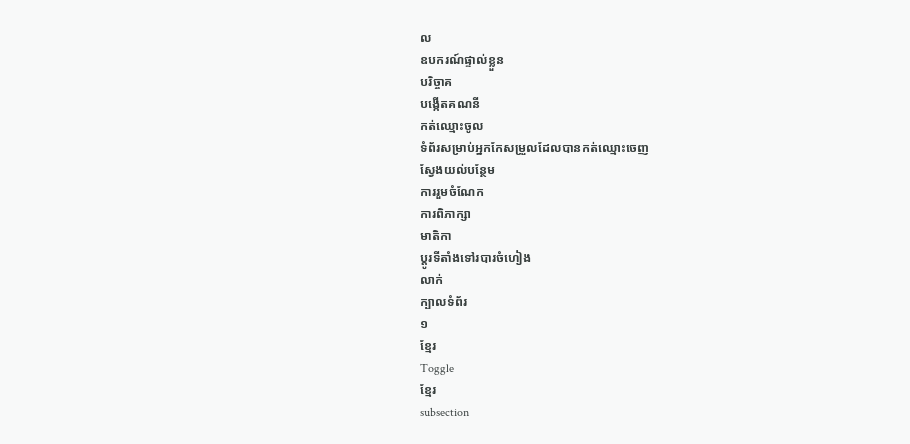ល
ឧបករណ៍ផ្ទាល់ខ្លួន
បរិច្ចាគ
បង្កើតគណនី
កត់ឈ្មោះចូល
ទំព័រសម្រាប់អ្នកកែសម្រួលដែលបានកត់ឈ្មោះចេញ
ស្វែងយល់បន្ថែម
ការរួមចំណែក
ការពិភាក្សា
មាតិកា
ប្ដូរទីតាំងទៅរបារចំហៀង
លាក់
ក្បាលទំព័រ
១
ខ្មែរ
Toggle
ខ្មែរ
subsection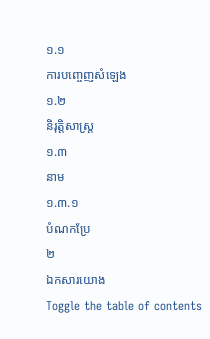១.១
ការបញ្ចេញសំឡេង
១.២
និរុត្តិសាស្ត្រ
១.៣
នាម
១.៣.១
បំណកប្រែ
២
ឯកសារយោង
Toggle the table of contents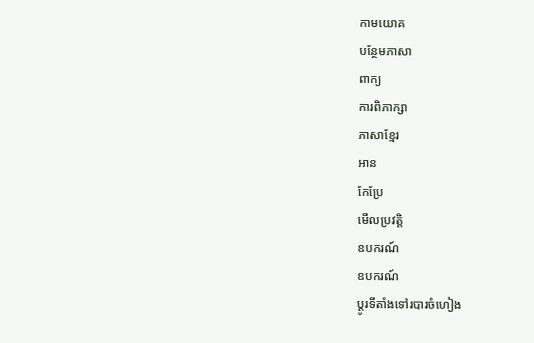កាមយោគ
បន្ថែមភាសា
ពាក្យ
ការពិភាក្សា
ភាសាខ្មែរ
អាន
កែប្រែ
មើលប្រវត្តិ
ឧបករណ៍
ឧបករណ៍
ប្ដូរទីតាំងទៅរបារចំហៀង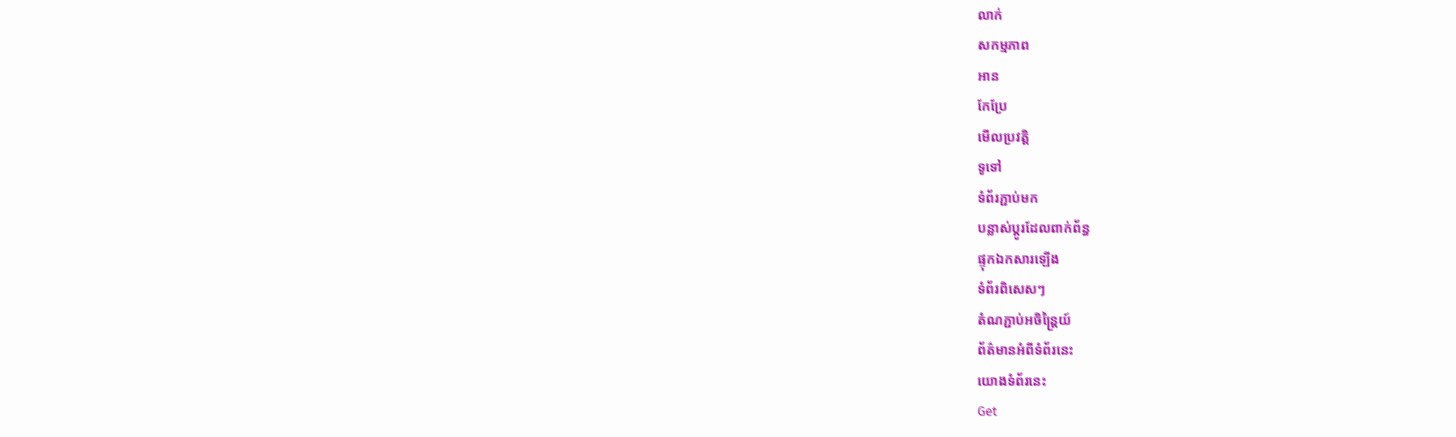លាក់
សកម្មភាព
អាន
កែប្រែ
មើលប្រវត្តិ
ទូទៅ
ទំព័រភ្ជាប់មក
បន្លាស់ប្ដូរដែលពាក់ព័ន្ធ
ផ្ទុកឯកសារឡើង
ទំព័រពិសេសៗ
តំណភ្ជាប់អចិន្ត្រៃយ៍
ព័ត៌មានអំពីទំព័រនេះ
យោងទំព័រនេះ
Get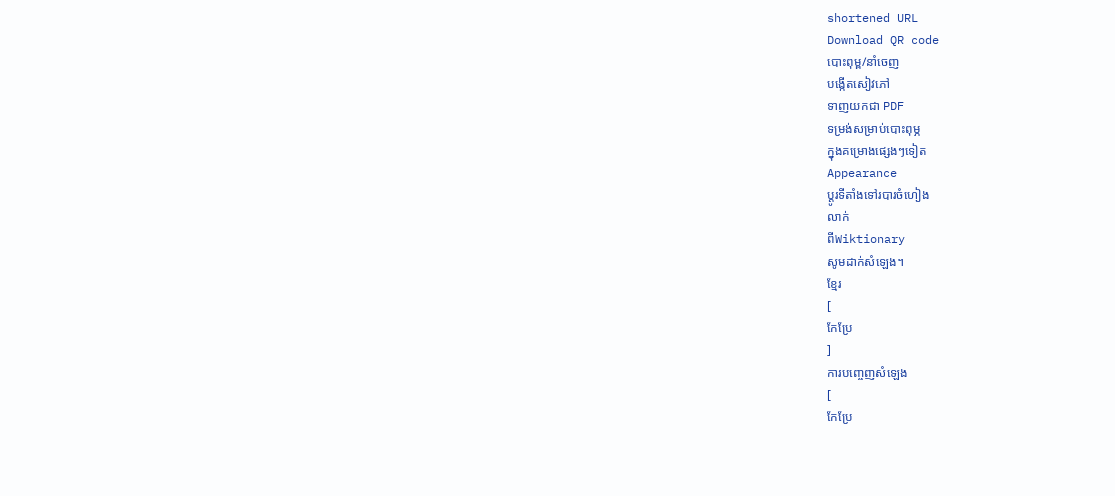shortened URL
Download QR code
បោះពុម្ព/នាំចេញ
បង្កើតសៀវភៅ
ទាញយកជា PDF
ទម្រង់សម្រាប់បោះពុម្ភ
ក្នុងគម្រោងផ្សេងៗទៀត
Appearance
ប្ដូរទីតាំងទៅរបារចំហៀង
លាក់
ពីWiktionary
សូមដាក់សំឡេង។
ខ្មែរ
[
កែប្រែ
]
ការបញ្ចេញសំឡេង
[
កែប្រែ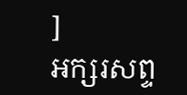]
អក្សរសព្ទ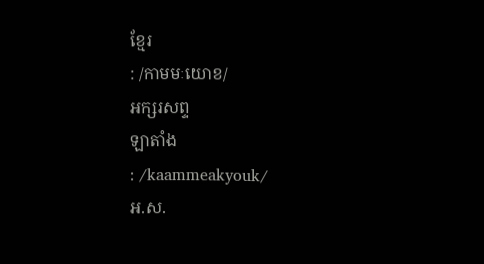ខ្មែរ
: /កាមមៈយោខ/
អក្សរសព្ទ
ឡាតាំង
: /kaammeakyouk/
អ.ស.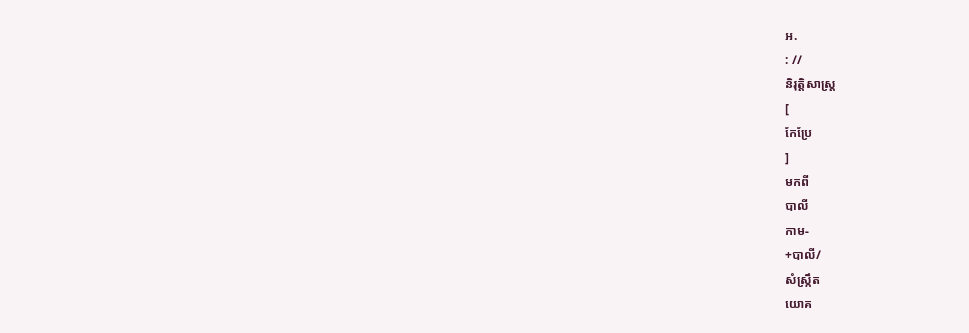អ.
: //
និរុត្តិសាស្ត្រ
[
កែប្រែ
]
មកពី
បាលី
កាម-
+បាលី/
សំស្ក្រឹត
យោគ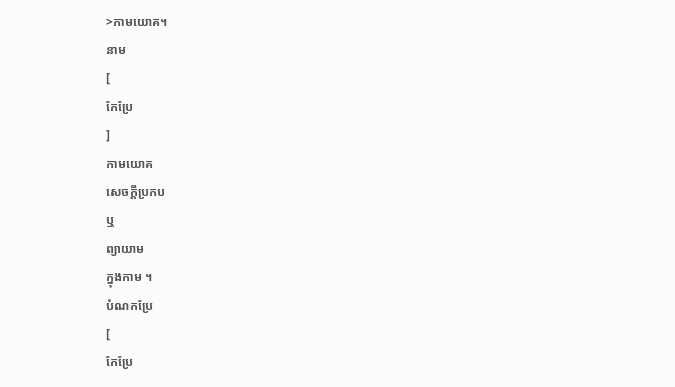>កាមយោគ។
នាម
[
កែប្រែ
]
កាមយោគ
សេចក្ដីប្រកប
ឬ
ព្យាយាម
ក្នុងកាម ។
បំណកប្រែ
[
កែប្រែ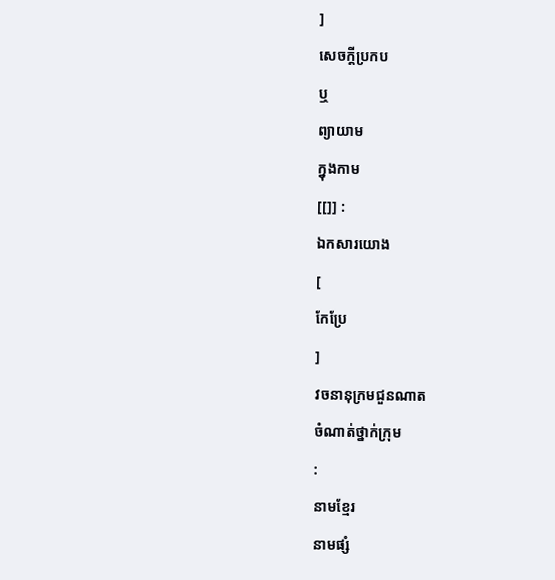]
សេចក្ដីប្រកប
ឬ
ព្យាយាម
ក្នុងកាម
[[]] :
ឯកសារយោង
[
កែប្រែ
]
វចនានុក្រមជួនណាត
ចំណាត់ថ្នាក់ក្រុម
:
នាមខ្មែរ
នាមផ្សំ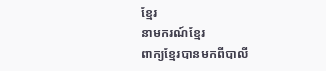ខ្មែរ
នាមករណ៍ខ្មែរ
ពាក្យខ្មែរបានមកពីបាលី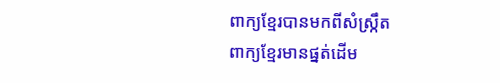ពាក្យខ្មែរបានមកពីសំស្ក្រឹត
ពាក្យខ្មែរមានផ្នត់ដើម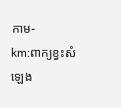កាម-
km:ពាក្យខ្វះសំឡេង